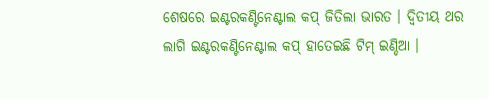ଶେଷରେ ଇଣ୍ଟରକଣ୍ଟିନେଣ୍ଟାଲ କପ୍ ଜିତିଲା ଭାରତ । ଦ୍ବିତୀୟ ଥର ଲାଗି ଇଣ୍ଟରକଣ୍ଟିନେଣ୍ଟାଲ କପ୍ ହାତେଇଛି ଟିମ୍ ଇଣ୍ଡିଆ ।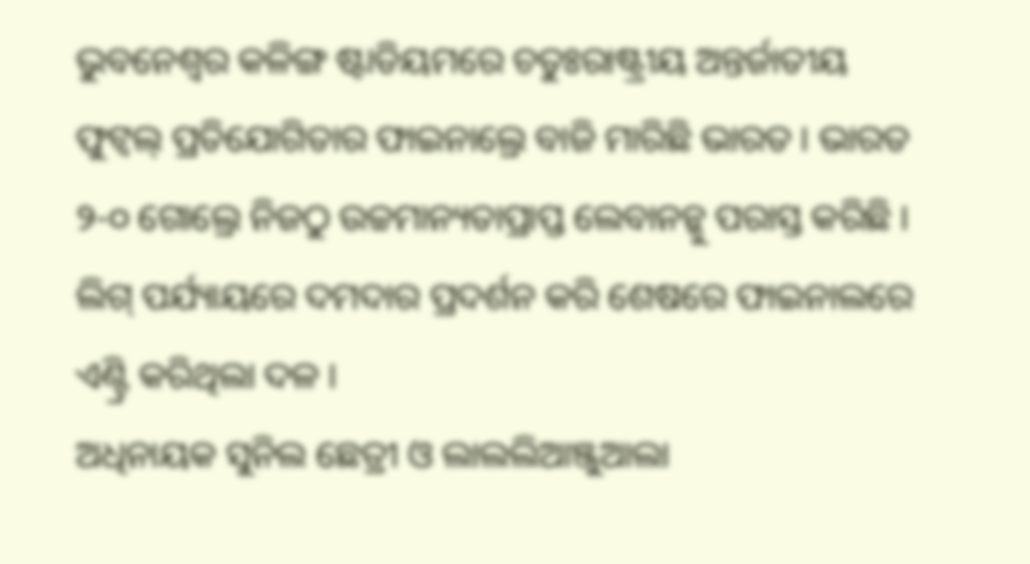ଭୁବନେଶ୍ବର କଳିଙ୍ଗ ଷ୍ଟାଡିୟମରେ ଚତୁଃରାଷ୍ଟ୍ରୀୟ ଅନ୍ତର୍ଜାତୀୟ ଫୁଟ୍ବଲ୍ ପ୍ରତିଯୋଗିତାର ଫାଇନାଲ୍ରେ ବାଜି ମାରିଛି ଭାରତ । ଭାରତ ୨-୦ ଗୋଲ୍ରେ ନିଜଠୁ ଉଚ୍ଚମାନ୍ୟତାପ୍ରାପ୍ତ ଲେବାନନ୍କୁ ପରାସ୍ତ କରିଛି । ଲିଗ୍ ପର୍ଯ୍ୟାୟରେ ଦମଦାର ପ୍ରଦର୍ଶନ କରି ଶେଷରେ ଫାଇନାଲରେ ଏଣ୍ଟ୍ରି କରିଥିଲା ଦଳ ।
ଅଧିନାୟକ ସୁନିଲ ଛେତ୍ରୀ ଓ ଲାଲଲିଆଞ୍ଜୁଆଲା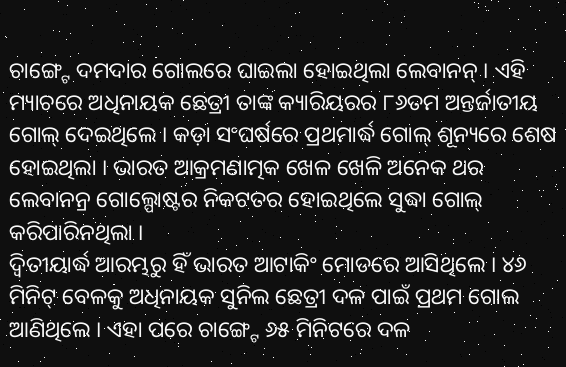ଚାଙ୍ଗ୍ଟେ ଦମଦାର ଗୋଲରେ ଘାଇଲା ହୋଇଥିଲା ଲେବାନନ୍ । ଏହି ମ୍ୟାଚରେ ଅଧିନାୟକ ଛେତ୍ରୀ ତାଙ୍କ କ୍ୟାରିୟରର ୮୬ତମ ଅନ୍ତର୍ଜାତୀୟ ଗୋଲ୍ ଦେଇଥିଲେ । କଡ଼ା ସଂଘର୍ଷରେ ପ୍ରଥମାର୍ଦ୍ଧ ଗୋଲ୍ ଶୂନ୍ୟରେ ଶେଷ ହୋଇଥିଲା । ଭାରତ ଆକ୍ରମଣାତ୍ମକ ଖେଳ ଖେଳି ଅନେକ ଥର ଲେବାନନ୍ର ଗୋଲ୍ପୋଷ୍ଟର ନିକଟତର ହୋଇଥିଲେ ସୁଦ୍ଧା ଗୋଲ୍ କରିପାରିନଥିଲା ।
ଦ୍ବିତୀୟାର୍ଦ୍ଧ ଆରମ୍ଭରୁ ହିଁ ଭାରତ ଆଟାକିଂ ମୋଡରେ ଆସିଥିଲେ । ୪୬ ମିନିଟ୍ ବେଳକୁ ଅଧିନାୟକ ସୁନିଲ ଛେତ୍ରୀ ଦଳ ପାଇଁ ପ୍ରଥମ ଗୋଲ ଆଣିଥିଲେ । ଏହା ପରେ ଚାଙ୍ଗ୍ଟେ ୬୫ ମିନିଟରେ ଦଳ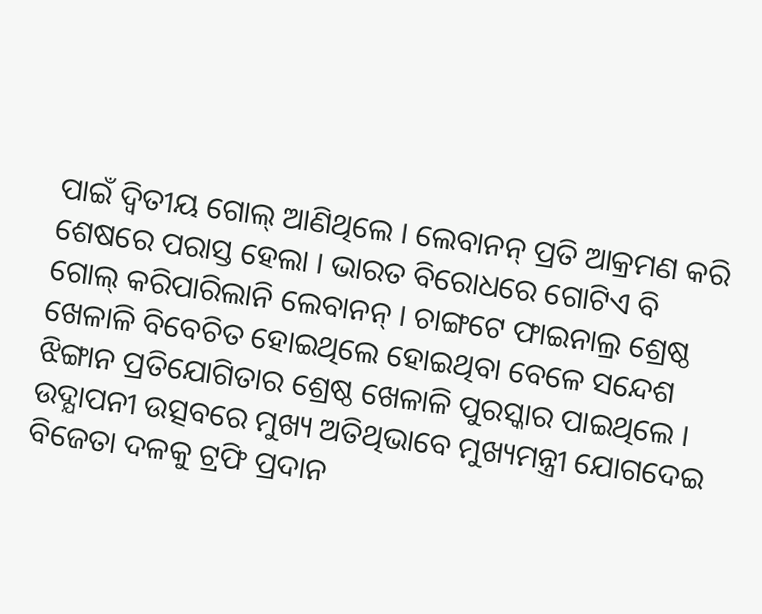ପାଇଁ ଦ୍ୱିତୀୟ ଗୋଲ୍ ଆଣିଥିଲେ । ଲେବାନନ୍ ପ୍ରତି ଆକ୍ରମଣ କରି ଶେଷରେ ପରାସ୍ତ ହେଲା । ଭାରତ ବିରୋଧରେ ଗୋଟିଏ ବି ଗୋଲ୍ କରିପାରିଲାନି ଲେବାନନ୍ । ଚାଙ୍ଗଟେ ଫାଇନାଲ୍ର ଶ୍ରେଷ୍ଠ ଖେଳାଳି ବିବେଚିତ ହୋଇଥିଲେ ହୋଇଥିବା ବେଳେ ସନ୍ଦେଶ ଝିଙ୍ଗାନ ପ୍ରତିଯୋଗିତାର ଶ୍ରେଷ୍ଠ ଖେଳାଳି ପୁରସ୍କାର ପାଇଥିଲେ । ଉଦ୍ଯାପନୀ ଉତ୍ସବରେ ମୁଖ୍ୟ ଅତିଥିଭାବେ ମୁଖ୍ୟମନ୍ତ୍ରୀ ଯୋଗଦେଇ ବିଜେତା ଦଳକୁ ଟ୍ରଫି ପ୍ରଦାନ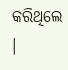କରିଥିଲେ ।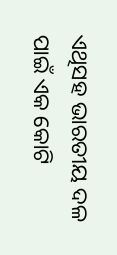ଏଥିସହ ଭାରତୀୟ ଦଳ ପାଇଁ ଏକ କୋଟି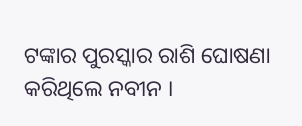ଟଙ୍କାର ପୁରସ୍କାର ରାଶି ଘୋଷଣା କରିଥିଲେ ନବୀନ ।